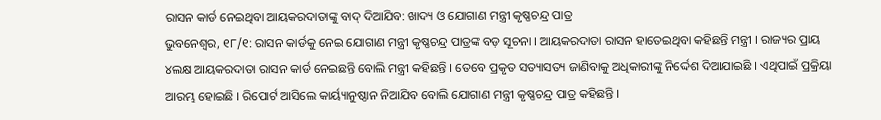ରାସନ କାର୍ଡ ନେଇଥିବା ଆୟକରଦାତାଙ୍କୁ ବାଦ୍ ଦିଆଯିବ: ଖାଦ୍ୟ ଓ ଯୋଗାଣ ମନ୍ତ୍ରୀ କୃଷ୍ଣଚନ୍ଦ୍ର ପାତ୍ର
ଭୁବନେଶ୍ୱର, ୧୮/୧: ରାସନ କାର୍ଡକୁ ନେଇ ଯୋଗାଣ ମନ୍ତ୍ରୀ କୃଷ୍ଣଚନ୍ଦ୍ର ପାତ୍ରଙ୍କ ବଡ଼ ସୂଚନା । ଆୟକରଦାତା ରାସନ ହାତେଇଥିବା କହିଛନ୍ତି ମନ୍ତ୍ରୀ । ରାଜ୍ୟର ପ୍ରାୟ ୪ଲକ୍ଷ ଆୟକରଦାତା ରାସନ କାର୍ଡ ନେଇଛନ୍ତି ବୋଲି ମନ୍ତ୍ରୀ କହିଛନ୍ତି । ତେବେ ପ୍ରକୃତ ସତ୍ୟାସତ୍ୟ ଜାଣିବାକୁ ଅଧିକାରୀଙ୍କୁ ନିର୍ଦ୍ଦେଶ ଦିଆଯାଇଛି । ଏଥିପାଇଁ ପ୍ରକ୍ରିୟା ଆରମ୍ଭ ହୋଇଛି । ରିପୋର୍ଟ ଆସିଲେ କାର୍ୟ୍ୟାନୁଷ୍ଠାନ ନିଆଯିବ ବୋଲି ଯୋଗାଣ ମନ୍ତ୍ରୀ କୃଷ୍ଣଚନ୍ଦ୍ର ପାତ୍ର କହିଛନ୍ତି ।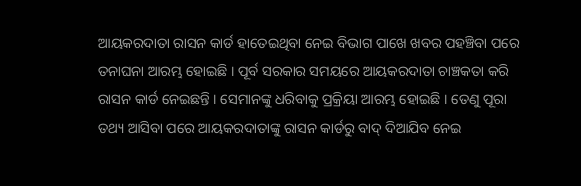ଆୟକରଦାତା ରାସନ କାର୍ଡ ହାତେଇଥିବା ନେଇ ବିଭାଗ ପାଖେ ଖବର ପହଞ୍ଚିବା ପରେ ତନାଘନା ଆରମ୍ଭ ହୋଇଛି । ପୂର୍ବ ସରକାର ସମୟରେ ଆୟକରଦାତା ଚାଞ୍ଚକତା କରି ରାସନ କାର୍ଡ ନେଇଛନ୍ତି । ସେମାନଙ୍କୁ ଧରିବାକୁ ପ୍ରକ୍ରିୟା ଆରମ୍ଭ ହୋଇଛି । ତେଣୁ ପୂରା ତଥ୍ୟ ଆସିବା ପରେ ଆୟକରଦାତାଙ୍କୁ ରାସନ କାର୍ଡରୁ ବାଦ୍ ଦିଆଯିବ ନେଇ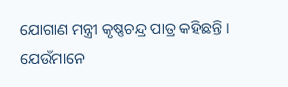ଯୋଗାଣ ମନ୍ତ୍ରୀ କୃଷ୍ଣଚନ୍ଦ୍ର ପାତ୍ର କହିଛନ୍ତି ।
ଯେଉଁମାନେ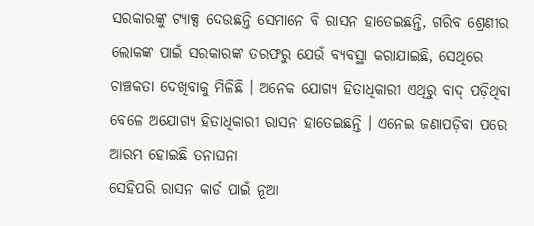ସରକାରଙ୍କୁ ଟ୍ୟାକ୍ସ ଦେଉଛନ୍ତି ସେମାନେ ବି ରାସନ ହାତେଇଛନ୍ତି, ଗରିବ ଶ୍ରେଣୀର ଲୋକଙ୍କ ପାଇଁ ସରକାରଙ୍କ ତରଫରୁ ଯେଉଁ ବ୍ୟବସ୍ଥା କରାଯାଇଛି, ସେଥିରେ ଚାଞ୍ଚକତା ଦେଖିବାକୁ ମିଳିଛି । ଅନେକ ଯୋଗ୍ୟ ହିତାଧିକାରୀ ଏଥିରୁ ବାଦ୍ ପଡ଼ିଥିବା ବେଳେ ଅଯୋଗ୍ୟ ହିତାଧିକାରୀ ରାସନ ହାତେଇଛନ୍ତି । ଏନେଇ ଜଣାପଡ଼ିବା ପରେ ଆରମ୍ଭ ହୋଇଛି ତନାଘନା
ସେହିପରି ରାସନ କାର୍ଡ ପାଇଁ ନୂଆ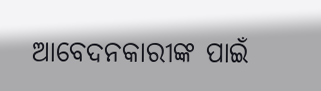ଆବେଦନକାରୀଙ୍କ ପାଇଁ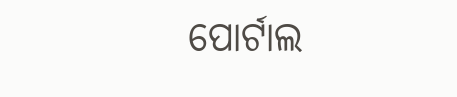ପୋର୍ଟାଲ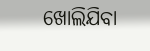ଖୋଲିଯିବା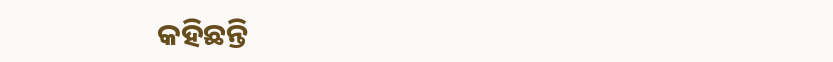କହିଛନ୍ତି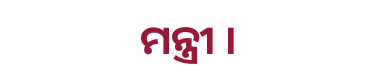ମନ୍ତ୍ରୀ ।